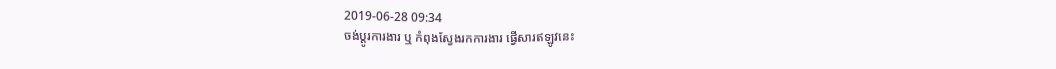2019-06-28 09:34
ចង់ប្តូរការងារ ឬ កំពុងស្វែងរកការងារ ផ្វើសារឥឡូវនេះ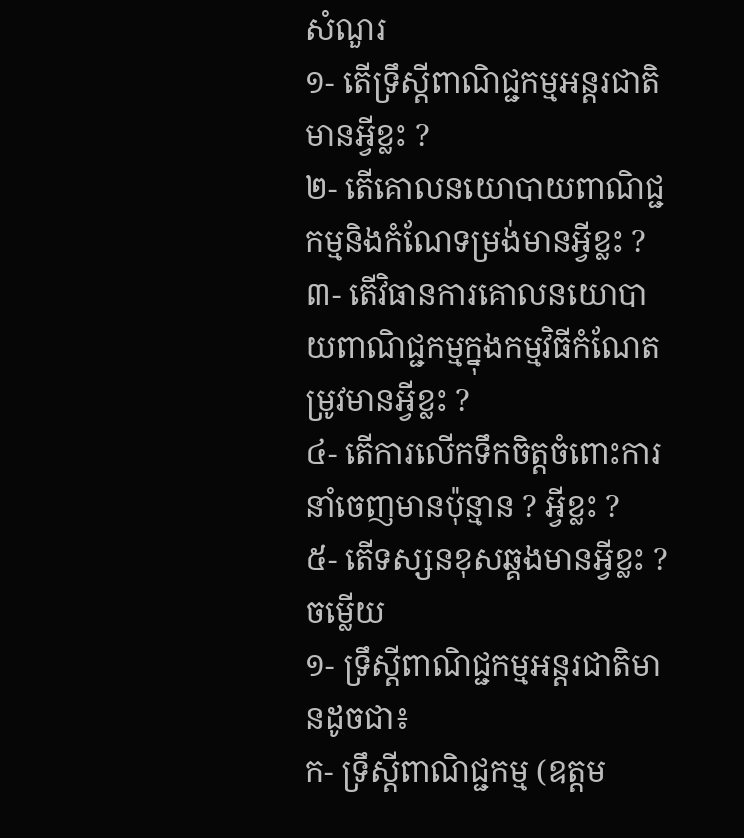សំណួរ
១- តើទ្រឹស្តីពាណិជ្ជកម្មអន្តរជាតិមានអ្វីខ្លះ ?
២- តើគោលនយោបាយពាណិជ្ជកម្មនិងកំណែទម្រង់មានអ្វីខ្លះ ?
៣- តើវិធានការគោលនយោបាយពាណិជ្ជកម្មក្នុងកម្មវិធីកំណែតម្រូវមានអ្វីខ្លះ ?
៤- តើការលើកទឹកចិត្តចំពោះការនាំចេញមានប៉ុន្មាន ? អ្វីខ្លះ ?
៥- តើទស្សនខុសឆ្គងមានអ្វីខ្លះ ?
ចម្លើយ
១- ទ្រឹស្តីពាណិជ្ជកម្មអន្តរជាតិមានដូចជា៖
ក- ទ្រឹស្តីពាណិជ្ជកម្ម (ឧត្តម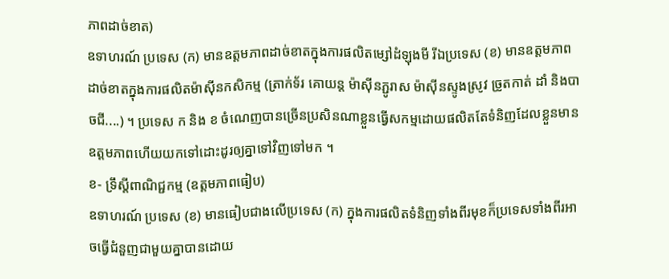ភាពដាច់ខាត)
ឧទាហរណ៍ ប្រទេស (ក) មានឧត្តមភាពដាច់ខាតក្នុងការផលិតម្សៅដំឡុងមី រីឯប្រទេស (ខ) មានឧត្តមភាពដាច់ខាតក្នុងការផលិតម៉ាស៊ីនកសិកម្ម (ត្រាក់ទ័រ គោយន្ត ម៉ាស៊ីនភ្ជូរាស ម៉ាស៊ីនស្ទូងស្រូវ ច្រូតកាត់ ដាំ និងបាចជី....) ។ ប្រទេស ក និង ខ ចំណេញបានច្រើនប្រសិនណាខ្លួនធ្វើសកម្មដោយផលិតតែទំនិញដែលខ្លួនមានឧត្តមភាពហើយយកទៅដោះដូរឲ្យគ្នាទៅវិញទៅមក ។
ខ- ទ្រឹស្តីពាណិជ្ជកម្ម (ឧត្តមភាពធៀប)
ឧទាហរណ៍ ប្រទេស (ខ) មានធៀបជាងលើប្រទេស (ក) ក្នុងការផលិតទំនិញទាំងពីរមុខក៏ប្រទេសទាំងពីរអាចធ្វើជំនួញជាមួយគ្នាបានដោយ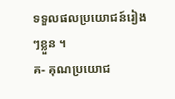ទទួលផលប្រយោជន៍រៀងៗខ្លួន ។
គ- គុណប្រយោជ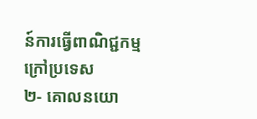ន៍ការធ្វើពាណិជ្ជកម្មក្រៅប្រទេស
២- គោលនយោ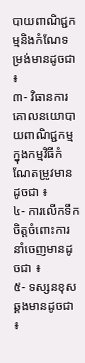បាយពាណិជ្ជកម្មនិងកំណែទម្រង់មានដូចជា ៖
៣- វិធានការគោលនយោបាយពាណិជ្ជកម្មក្នុងកម្មវិធីកំណែតម្រូវមានដូចជា ៖
៤- ការលើកទឹកចិត្តចំពោះការនាំចេញមានដូចជា ៖
៥- ទស្សនខុសឆ្គងមានដូចជា ៖